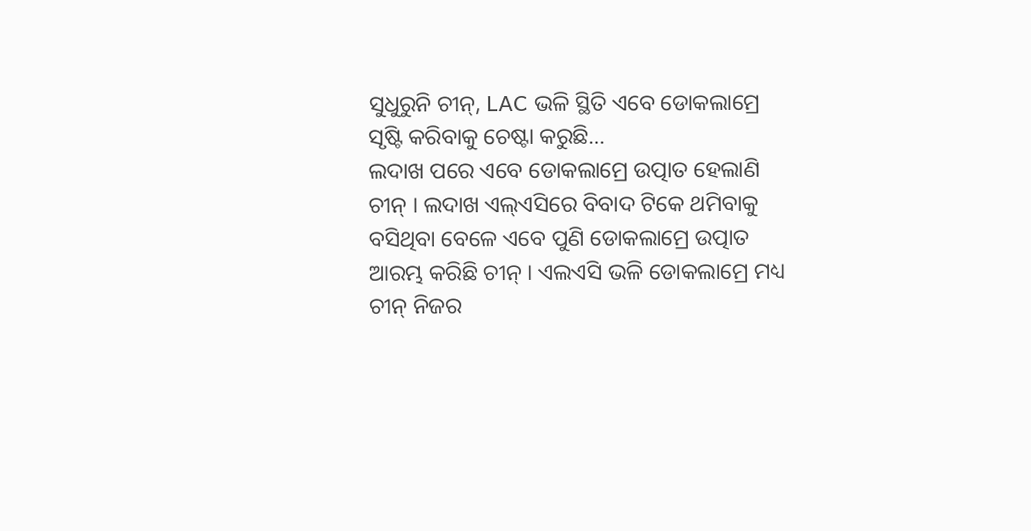ସୁଧୁରୁନି ଚୀନ୍, LAC ଭଳି ସ୍ଥିତି ଏବେ ଡୋକଲାମ୍ରେ ସୃଷ୍ଟି କରିବାକୁ ଚେଷ୍ଟା କରୁଛି…
ଲଦାଖ ପରେ ଏବେ ଡୋକଲାମ୍ରେ ଉତ୍ପାତ ହେଲାଣି ଚୀନ୍ । ଲଦାଖ ଏଲ୍ଏସିରେ ବିବାଦ ଟିକେ ଥମିବାକୁ ବସିଥିବା ବେଳେ ଏବେ ପୁଣି ଡୋକଲାମ୍ରେ ଉତ୍ପାତ ଆରମ୍ଭ କରିଛି ଚୀନ୍ । ଏଲଏସି ଭଳି ଡୋକଲାମ୍ରେ ମଧ୍ୟ ଚୀନ୍ ନିଜର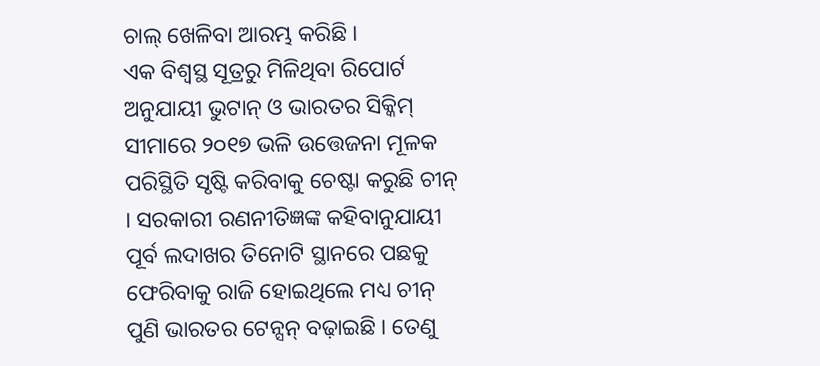ଚାଲ୍ ଖେଳିବା ଆରମ୍ଭ କରିଛି ।
ଏକ ବିଶ୍ୱସ୍ଥ ସୂତ୍ରରୁ ମିଳିଥିବା ରିପୋର୍ଟ ଅନୁଯାୟୀ ଭୁଟାନ୍ ଓ ଭାରତର ସିକ୍କିମ୍ ସୀମାରେ ୨୦୧୭ ଭଳି ଉତ୍ତେଜନା ମୂଳକ ପରିସ୍ଥିତି ସୃଷ୍ଟି କରିବାକୁ ଚେଷ୍ଟା କରୁଛି ଚୀନ୍ । ସରକାରୀ ରଣନୀତିଜ୍ଞଙ୍କ କହିବାନୁଯାୟୀ ପୂର୍ବ ଲଦାଖର ତିନୋଟି ସ୍ଥାନରେ ପଛକୁ ଫେରିବାକୁ ରାଜି ହୋଇଥିଲେ ମଧ୍ୟ ଚୀନ୍ ପୁଣି ଭାରତର ଟେନ୍ସନ୍ ବଢ଼ାଇଛି । ତେଣୁ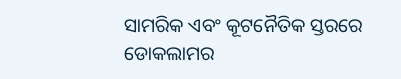ସାମରିକ ଏବଂ କୂଟନୈତିକ ସ୍ତରରେ ଡୋକଲାମର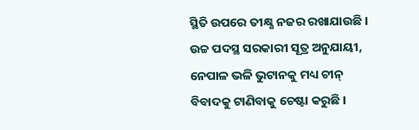ସ୍ଥିତି ଉପରେ ତୀକ୍ଷ୍ଣ ନଜର ରଖାଯାଉଛି ।
ଉଚ୍ଚ ପଦସ୍ଥ ସରକାରୀ ସୂତ୍ର ଅନୁଯାୟୀ, ନେପାଳ ଭଳି ଭୁଟାନକୁ ମଧ୍ୟ ଚୀନ୍ ବିବାଦକୁ ଟାଣିବାକୁ ଚେଷ୍ଟା କରୁଛି ।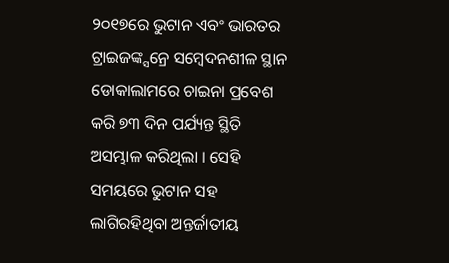୨୦୧୭ରେ ଭୁଟାନ ଏବଂ ଭାରତର ଟ୍ରାଇଜଙ୍କ୍ସନ୍ରେ ସମ୍ବେଦନଶୀଳ ସ୍ଥାନ ଡୋକାଲାମରେ ଚାଇନା ପ୍ରବେଶ କରି ୭୩ ଦିନ ପର୍ଯ୍ୟନ୍ତ ସ୍ଥିତି ଅସମ୍ଭାଳ କରିଥିଲା । ସେହି ସମୟରେ ଭୁଟାନ ସହ ଲାଗିରହିଥିବା ଅନ୍ତର୍ଜାତୀୟ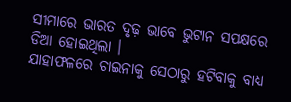ସୀମାରେ ଭାରତ ଦୃଢ଼ ଭାବେ ଭୁଟାନ ସପକ୍ଷରେ ଡିଆ ହୋଇଥିଲା ।
ଯାହାଫଳରେ ଚାଇନାକୁ ସେଠାରୁ ହଟିବାକୁ ବାଧ୍ୟ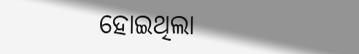ହୋଇଥିଲା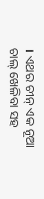। ଏଥର ଚୀନ୍ ଏକ ନୂଆ ଚାଲ୍ ଖେଳିବା ସହ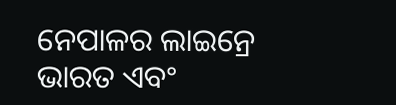ନେପାଳର ଲାଇନ୍ରେ ଭାରତ ଏବଂ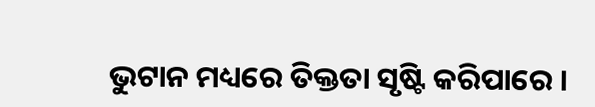ଭୁଟାନ ମଧ୍ୟରେ ତିକ୍ତତା ସୃଷ୍ଟି କରିପାରେ ।